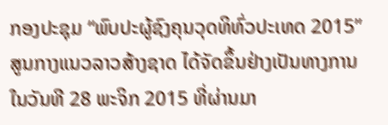ກອງປະຊຸມ “ພົບປະຜູ້ຊົງຄຸນວຸດທິທົ່ວປະເທດ 2015” ສູນກາງແນວລາວສ້າງຊາດ ໄດ້ຈັດຂຶ້ນຢ່າງເປັນທາງການ ໃນວັນທີ 28 ພະຈິກ 2015 ທີ່ຜ່ານມາ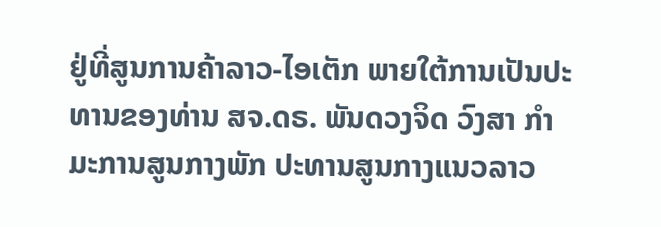ຢູ່ທີ່ສູນການຄ້າລາວ-ໄອເຕັກ ພາຍໃຕ້ການເປັນປະທານຂອງທ່ານ ສຈ.ດຣ. ພັນດວງຈິດ ວົງສາ ກຳມະການສູນກາງພັກ ປະທານສູນກາງແນວລາວ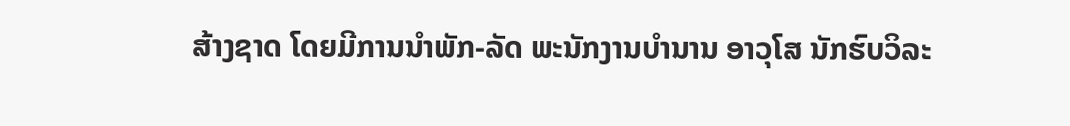ສ້າງຊາດ ໂດຍມີການນຳພັກ-ລັດ ພະນັກງານບຳນານ ອາວຸໂສ ນັກຮົບວິລະ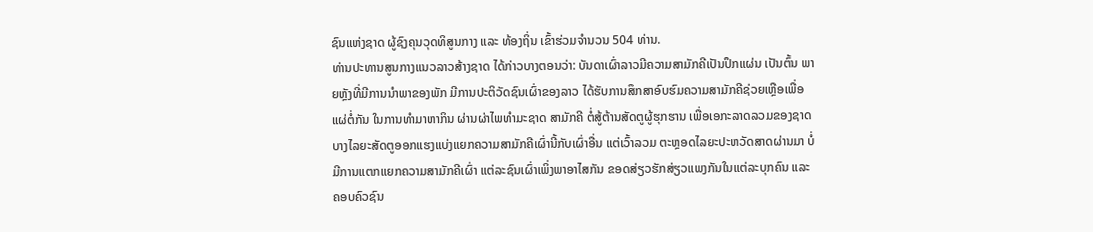ຊົນແຫ່ງຊາດ ຜູ້ຊົງຄຸນວຸດທິສູນກາງ ແລະ ທ້ອງຖິ່ນ ເຂົ້າຮ່ວມຈຳນວນ 504 ທ່ານ.
ທ່ານປະທານສູນກາງແນວລາວສ້າງຊາດ ໄດ້ກ່າວບາງຕອນວ່າ: ບັນດາເຜົ່າລາວມີຄວາມສາມັກຄີເປັນປຶກແຜ່ນ ເປັນຕົ້ນ ພາຍຫຼັງທີ່ມີການນຳພາຂອງພັກ ມີການປະຕິວັດຊົນເຜົ່າຂອງລາວ ໄດ້ຮັບການສຶກສາອົບຮົມຄວາມສາມັກຄີຊ່ວຍເຫຼືອເພື່ອແຜ່ຕໍ່ກັນ ໃນການທຳມາຫາກິນ ຜ່ານຜ່າໄພທຳມະຊາດ ສາມັກຄີ ຕໍ່ສູ້ຕ້ານສັດຕູຜູ້ຮຸກຮານ ເພື່ອເອກະລາດລວມຂອງຊາດ ບາງໄລຍະສັດຕູອອກແຮງແບ່ງແຍກຄວາມສາມັກຄີເຜົ່ານີ້ກັບເຜົ່າອື່ນ ແຕ່ເວົ້າລວມ ຕະຫຼອດໄລຍະປະຫວັດສາດຜ່ານມາ ບໍ່ມີການແຕກແຍກຄວາມສາມັກຄີເຜົ່າ ແຕ່ລະຊົນເຜົ່າເພິ່ງພາອາໄສກັນ ຂອດສ່ຽວຮັກສ່ຽວແພງກັນໃນແຕ່ລະບຸກຄົນ ແລະ ຄອບຄົວຊົນ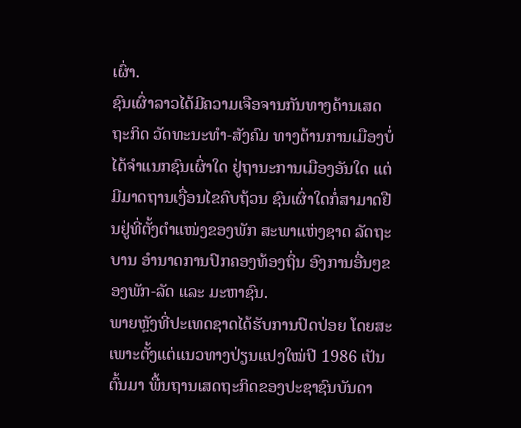ເຜົ່າ.
ຊົນເຜົ່າລາວໄດ້ມີຄວາມເຈືອຈານກັນທາງດ້ານເສດຖະກິດ ວັດທະນະທຳ-ສັງຄົມ ທາງດ້ານການເມືອງບໍ່ໄດ້ຈຳແນກຊົນເຜົ່າໃດ ຢູ່ຖານະການເມືອງອັນໃດ ແຕ່ມີມາດຖານເງື່ອນໄຂຄົບຖ້ວນ ຊົນເຜົ່າໃດກໍ່ສາມາດຢືນຢູ່ທີ່ຕັ້ງຕຳແໜ່ງຂອງພັກ ສະພາແຫ່ງຊາດ ລັດຖະບານ ອຳນາດການປົກຄອງທ້ອງຖິ່ນ ອົງການອື່ນໆຂອງພັກ-ລັດ ແລະ ມະຫາຊົນ.
ພາຍຫຼັງທີ່ປະເທດຊາດໄດ້ຮັບການປົດປ່ອຍ ໂດຍສະເພາະຕັ້ງແຕ່ແນວທາງປ່ຽນແປງໃໝ່ປີ 1986 ເປັນຕົ້ນມາ ພື້ນຖານເສດຖະກິດຂອງປະຊາຊົນບັນດາ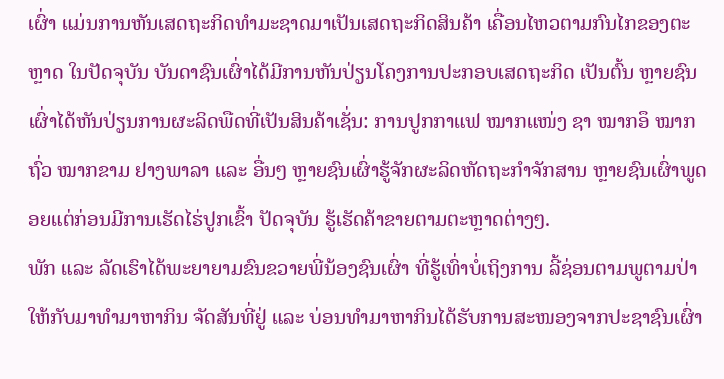ເຜົ່າ ແມ່ນການຫັນເສດຖະກິດທຳມະຊາດມາເປັນເສດຖະກິດສິນຄ້າ ເຄື່ອນໄຫວຕາມກົນໄກຂອງຕະຫຼາດ ໃນປັດຈຸບັນ ບັນດາຊົນເຜົ່າໄດ້ມີການຫັນປ່ຽນໂຄງການປະກອບເສດຖະກິດ ເປັນຕົ້ນ ຫຼາຍຊົນເຜົ່າໄດ້ຫັນປ່ຽນການຜະລິດພືດທີ່ເປັນສິນຄ້າເຊັ່ນ: ການປູກກາແຟ ໝາກແໜ່ງ ຊາ ໝາກອຶ ໝາກຖົ່ວ ໝາກຂາມ ຢາງພາລາ ແລະ ອື່ນໆ ຫຼາຍຊົນເຜົ່າຮູ້ຈັກຜະລິດຫັດຖະກຳຈັກສານ ຫຼາຍຊົນເຜົ່າພູດອຍແຕ່ກ່ອນມີການເຮັດໄຮ່ປູກເຂົ້າ ປັດຈຸບັນ ຮູ້ເຮັດຄ້າຂາຍຕາມຕະຫຼາດຕ່າງໆ.
ພັກ ແລະ ລັດເຮົາໄດ້ພະຍາຍາມຂົນຂວາຍພີ່ນ້ອງຊົນເຜົ່າ ທີ່ຮູ້ເທົ່າບໍ່ເຖິງການ ລີ້ຊ່ອນຕາມພູຕາມປ່າໃຫ້ກັບມາທຳມາຫາກິນ ຈັດສັນທີ່ຢູ່ ແລະ ບ່ອນທຳມາຫາກິນໄດ້ຮັບການສະໜອງຈາກປະຊາຊົນເຜົ່າ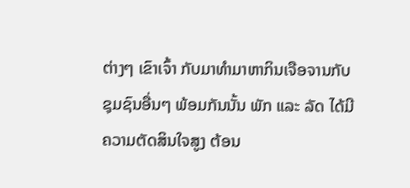ຕ່າງໆ ເຂົາເຈົ້າ ກັບມາທຳມາຫາກິນເຈືອຈານກັບຊຸມຊົນອື່ນໆ ພ້ອມກັນນັ້ນ ພັກ ແລະ ລັດ ໄດ້ມີຄວາມຕັດສິນໃຈສູງ ຕ້ອນ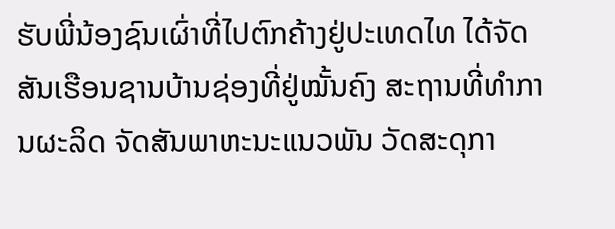ຮັບພີ່ນ້ອງຊົນເຜົ່າທີ່ໄປຕົກຄ້າງຢູ່ປະເທດໄທ ໄດ້ຈັດສັນເຮືອນຊານບ້ານຊ່ອງທີ່ຢູ່ໝັ້ນຄົງ ສະຖານທີ່ທຳການຜະລິດ ຈັດສັນພາຫະນະແນວພັນ ວັດສະດຸກາ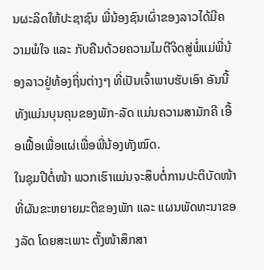ນຜະລິດໃຫ້ປະຊາຊົນ ພີ່ນ້ອງຊົນເຜົ່າຂອງລາວໄດ້ມີຄວາມພໍໃຈ ແລະ ກັບຄືນດ້ວຍຄວາມໄມຕີຈິດສູ່ພໍ່ແມ່ພີ່ນ້ອງລາວຢູ່ທ້ອງຖິ່ນຕ່າງໆ ທີ່ເປັນເຈົ້າພາບຮັບເອົາ ອັນນີ້ທັງແມ່ນບຸນຄຸນຂອງພັກ-ລັດ ແມ່ນຄວາມສາມັກຄີ ເອື້ອເຟື້ອເພື່ອແຜ່ເພື່ອພີ່ນ້ອງທັງໝົດ.
ໃນຊຸມປີຕໍ່ໜ້າ ພວກເຮົາແມ່ນຈະສຶບຕໍ່ການປະຕິບັດໜ້າທີ່ຜັນຂະຫຍາຍມະຕິຂອງພັກ ແລະ ແຜນພັດທະນາຂອງລັດ ໂດຍສະເພາະ ຕັ້ງໜ້າສຶກສາ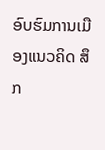ອົບຮົມການເມືອງແນວຄິດ ສຶກ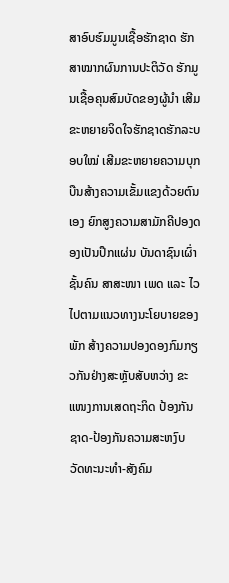ສາອົບຮົມມູນເຊື້ອຮັກຊາດ ຮັກສາໝາກຜົນການປະຕິວັດ ຮັກມູນເຊື້ອຄຸນສົມບັດຂອງຜູ້ນຳ ເສີມຂະຫຍາຍຈິດໃຈຮັກຊາດຮັກລະບອບໃໝ່ ເສີມຂະຫຍາຍຄວາມບຸກບືນສ້າງຄວາມເຂັ້ມແຂງດ້ວຍຕົນເອງ ຍົກສູງຄວາມສາມັກຄີປອງດອງເປັນປຶກແຜ່ນ ບັນດາຊົນເຜົ່າ ຊັ້ນຄົນ ສາສະໜາ ເພດ ແລະ ໄວ ໄປຕາມແນວທາງນະໂຍບາຍຂອງພັກ ສ້າງຄວາມປອງດອງກົມກຽວກັນຢ່າງສະຫຼັບສັບຫວ່າງ ຂະແໜງການເສດຖະກິດ ປ້ອງກັນຊາດ-ປ້ອງກັນຄວາມສະຫງົບ ວັດທະນະທຳ-ສັງຄົມ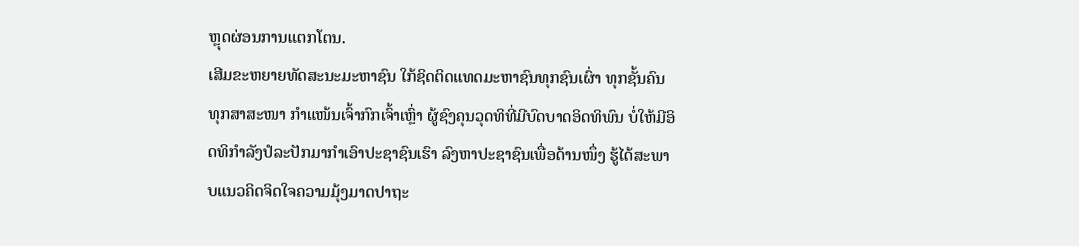ຫຼຸດຜ່ອນການແຕກໂຕນ.
ເສີມຂະຫຍາຍທັດສະນະມະຫາຊົນ ໃກ້ຊິດຕິດແທດມະຫາຊົນທຸກຊົນເຜົ່າ ທຸກຊັ້ນຄົນ ທຸກສາສະໜາ ກຳແໜ້ນເຈົ້າກົກເຈົ້າເຫຼົ່າ ຜູ້ຊົງຄຸນວຸດທິທີ່ມີບົດບາດອິດທິພົນ ບໍ່ໃຫ້ມີອິດທິກຳລັງປໍລະປັກມາກຳເອົາປະຊາຊົນເຮົາ ລົງຫາປະຊາຊົນເພື່ອດ້ານໜຶ່ງ ຮູ້ໄດ້ສະພາບແນວຄິດຈິດໃຈຄວາມມຸ້ງມາດປາຖະ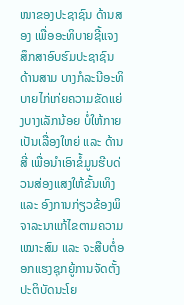ໜາຂອງປະຊາຊົນ ດ້ານສອງ ເພື່ອອະທິບາຍຊີ້ແຈງສຶກສາອົບຮົມປະຊາຊົນ ດ້ານສາມ ບາງກໍລະນີອະທິບາຍໄກ່ເກ່ຍຄວາມຂັດແຍ່ງບາງເລັກນ້ອຍ ບໍ່ໃຫ້ກາຍເປັນເລື່ອງໃຫຍ່ ແລະ ດ້ານສີ່ ເພື່ອນຳເອົາຂໍ້ມູນຮີບດ່ວນສ່ອງແສງໃຫ້ຂັ້ນເທິງ ແລະ ອົງການກ່ຽວຂ້ອງພິຈາລະນາແກ້ໄຂຕາມຄວາມເໝາະສົມ ແລະ ຈະສືບຕໍ່ອອກແຮງຊຸກຍູ້ການຈັດຕັ້ງປະຕິບັດນະໂຍ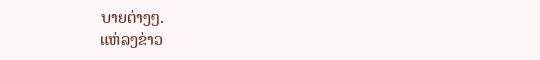ບາຍຕ່າງໆ.
ແຫ່ລງຂ່າວ